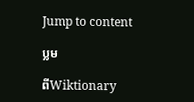Jump to content

ប្លម

ពីWiktionary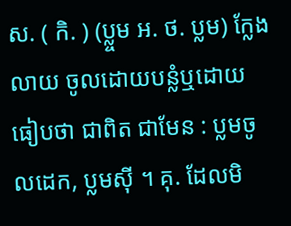ស. ( កិ. ) (ប្ល្ចម អ. ថ. ប្លម) ក្លែង លាយ ចូលដោយបន្លំឬដោយធៀបថា ជាពិត ជាមែន : ប្លមចូលដេក, ប្លមស៊ី ។ គុ. ដែលមិ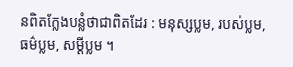នពិតក្លែងបន្លំថាជាពិតដែរ : មនុស្សប្លម, របស់ប្លម, ធម៌ប្លម, សម្ដីប្លម ។